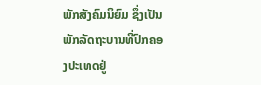ພັກສັງຄົມນິຍົມ ຊຶ່ງເປັນພັກລັດຖະບານທີ່ປົກຄອງປະເທດຢູ່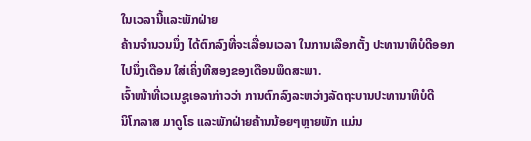ໃນເວລານີ້ແລະພັກຝ່າຍ
ຄ້ານຈຳນວນນຶ່ງ ໄດ້ຕົກລົງທີ່ຈະເລື່ອນເວລາ ໃນການເລືອກຕັ້ງ ປະທານາທິບໍດີອອກ
ໄປນຶ່ງເດືອນ ໃສ່ເຄິ່ງທີສອງຂອງເດືອນພຶດສະພາ.
ເຈົ້າໜ້າທີ່ເວເນຊູເອລາກ່າວວ່າ ການຕົກລົງລະຫວ່າງລັດຖະບານປະທານາທິບໍດີ
ນິໂກລາສ ມາດູໂຣ ແລະພັກຝ່າຍຄ້ານນ້ອຍໆຫຼາຍພັກ ແມ່ນ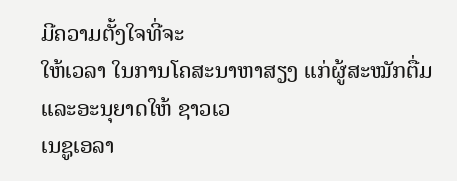ມີຄວາມຕັ້ງໃຈທີ່ຈະ
ໃຫ້ເວລາ ໃນການໂຄສະນາຫາສຽງ ແກ່ຜູ້ສະໝັກຕື່ມ ແລະອະນຸຍາດໃຫ້ ຊາວເວ
ເນຊູເອລາ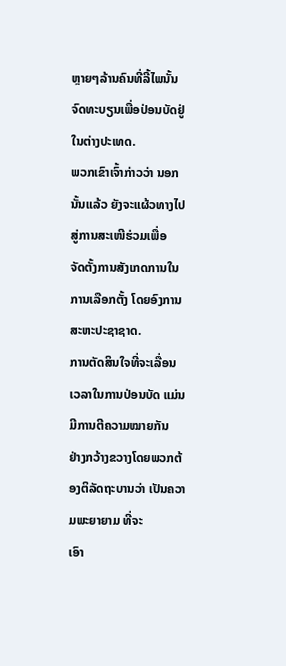ຫຼາຍໆລ້ານຄົນທີ່ລີ້ໄພນັ້ນ ຈົດທະບຽນເພື່ອປ່ອນບັດຢູ່ໃນຕ່າງປະເທດ.
ພວກເຂົາເຈົ້າກ່າວວ່າ ນອກນັ້ນແລ້ວ ຍັງຈະແຜ້ວທາງໄປສູ່ການສະເໜີຮ່ວມເພື່ອ
ຈັດຕັ້ງການສັງເກດການໃນການເລືອກຕັ້ງ ໂດຍອົງການສະຫະປະຊາຊາດ.
ການຕັດສິນໃຈທີ່ຈະເລື່ອນເວລາໃນການປ່ອນບັດ ແມ່ນມີການຕີຄວາມໝາຍກັນ
ຢ່າງກວ້າງຂວາງໂດຍພວກຕ້ອງຕິລັດຖະບານວ່າ ເປັນຄວາມພະຍາຍາມ ທີ່ຈະ
ເອົາ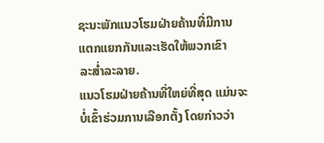ຊະນະພັກແນວໂຮມຝ່າຍຄ້ານທີ່ມີການແຕກແຍກກັນແລະເຮັດໃຫ້ພວກເຂົາ
ລະສ່ຳລະລາຍ.
ແນວໂຮມຝ່າຍຄ້ານທີ່ໃຫຍ່ທີ່ສຸດ ແມ່ນຈະບໍ່ເຂົ້າຮ່ວມການເລືອກຕັ້ງ ໂດຍກ່າວວ່າ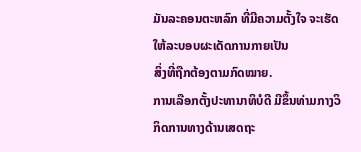ມັນລະຄອນຕະຫລົກ ທີ່ມີຄວາມຕັ້ງໃຈ ຈະເຮັດໃຫ້ລະບອບຜະເດັດການກາຍເປັນ
ສິ່ງທີ່ຖືກຕ້ອງຕາມກົດໝາຍ.
ການເລືອກຕັ້ງປະທານາທິບໍດີ ມີຂຶ້ນທ່າມກາງວິກິດການທາງດ້ານເສດຖະ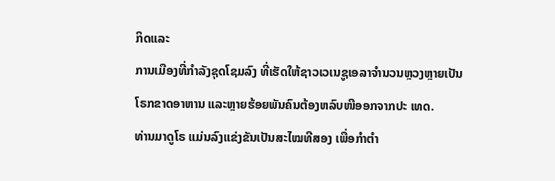ກິດແລະ
ການເມືອງທີ່ກຳລັງຊຸດໂຊມລົງ ທີ່ເຮັດໃຫ້ຊາວເວເນຊູເອລາຈຳນວນຫຼວງຫຼາຍເປັນ
ໂຣກຂາດອາຫານ ແລະຫຼາຍຮ້ອຍພັນຄົນຕ້ອງຫລົບໜີອອກຈາກປະ ເທດ.
ທ່ານມາດູໂຣ ແມ່ນລົງແຂ່ງຂັນເປັນສະໄໝທີສອງ ເພື່ອກຳຕຳ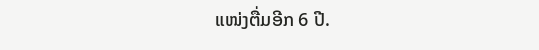ແໜ່ງຕື່ມອີກ 6 ປີ.